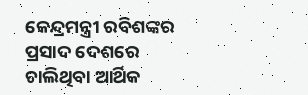କେନ୍ଦ୍ରମନ୍ତ୍ରୀ ରବିଶଙ୍କର ପ୍ରସାଦ ଦେଶରେ ଚାଲିଥିବା ଆର୍ଥିକ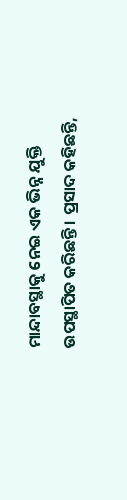ମାନ୍ଦାବସ୍ଥାକୁ ନେଇ ଏକ ଭିନ୍ନ ଯୁକ୍ତି ଉପସ୍ଥାପିତ କରିଛନ୍ତି । ପ୍ରସାଦ କହିଛନ୍ତି,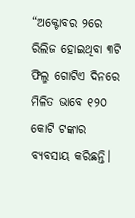“ଅକ୍ଟୋବର ୨ରେ ରିଲିଜ ହୋଇଥିବା ୩ଟି ଫିଲ୍ମ ଗୋଟିଏ ଦିନରେ ମିଳିତ ଭାବେ ୧୨୦ କୋଟି ଟଙ୍କାର ବ୍ୟବସାୟ କରିଛନ୍ତି।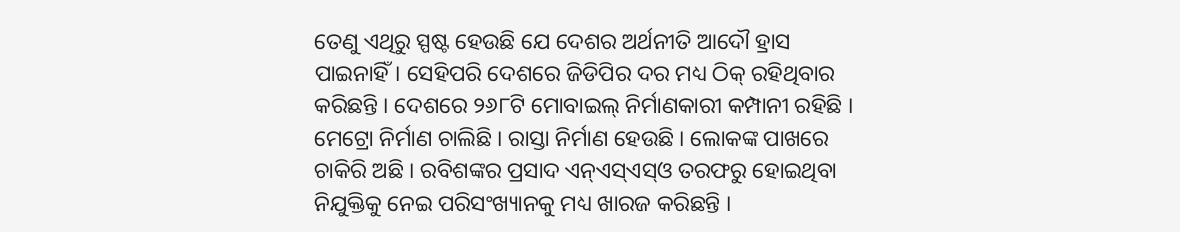ତେଣୁ ଏଥିରୁ ସ୍ପଷ୍ଟ ହେଉଛି ଯେ ଦେଶର ଅର୍ଥନୀତି ଆଦୌ ହ୍ରାସ ପାଇନାହିଁ। ସେହିପରି ଦେଶରେ ଜିଡିପିର ଦର ମଧ୍ୟ ଠିକ୍ ରହିଥିବାର କରିଛନ୍ତି । ଦେଶରେ ୨୬୮ଟି ମୋବାଇଲ୍ ନିର୍ମାଣକାରୀ କମ୍ପାନୀ ରହିଛି । ମେଟ୍ରୋ ନିର୍ମାଣ ଚାଲିଛି । ରାସ୍ତା ନିର୍ମାଣ ହେଉଛି । ଲୋକଙ୍କ ପାଖରେ ଚାକିରି ଅଛି । ରବିଶଙ୍କର ପ୍ରସାଦ ଏନ୍ଏସ୍ଏସ୍ଓ ତରଫରୁ ହୋଇଥିବା ନିଯୁକ୍ତିକୁ ନେଇ ପରିସଂଖ୍ୟାନକୁ ମଧ୍ୟ ଖାରଜ କରିଛନ୍ତି ।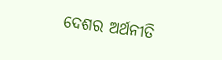ଦେଶର ଅର୍ଥନୀତି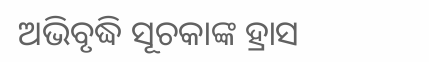ଅଭିବୃଦ୍ଧି ସୂଚକାଙ୍କ ହ୍ରାସ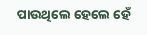ପାଉଥିଲେ ହେଲେ ହେଁ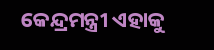କେନ୍ଦ୍ରମନ୍ତ୍ରୀ ଏହାକୁ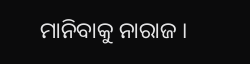ମାନିବାକୁ ନାରାଜ ।